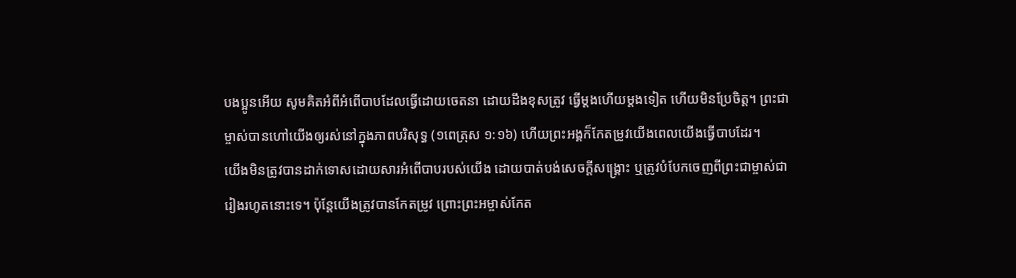បងប្អូនអើយ សូមគិតអំពីអំពើបាបដែលធ្វើដោយចេតនា ដោយដឹងខុសត្រូវ ធ្វើម្តងហើយម្តងទៀត ហើយមិនប្រែចិត្ត។ ព្រះជាម្ចាស់បានហៅយើងឲ្យរស់នៅក្នុងភាពបរិសុទ្ធ (១ពេត្រុស ១:១៦) ហើយព្រះអង្គក៏កែតម្រូវយើងពេលយើងធ្វើបាបដែរ។
យើងមិនត្រូវបានដាក់ទោសដោយសារអំពើបាបរបស់យើង ដោយបាត់បង់សេចក្ដីសង្គ្រោះ ឬត្រូវបំបែកចេញពីព្រះជាម្ចាស់ជារៀងរហូតនោះទេ។ ប៉ុន្តែយើងត្រូវបានកែតម្រូវ ព្រោះព្រះអម្ចាស់កែត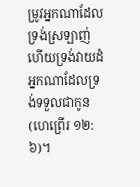ម្រូវអ្នកណាដែលទ្រង់ស្រឡាញ់ ហើយទ្រង់វាយដំអ្នកណាដែលទ្រង់ទទួលជាកូន (ហេព្រើរ ១២:៦)។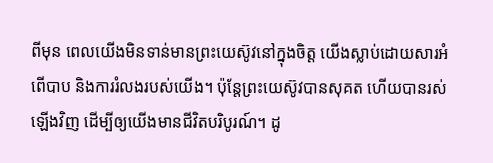ពីមុន ពេលយើងមិនទាន់មានព្រះយេស៊ូវនៅក្នុងចិត្ត យើងស្លាប់ដោយសារអំពើបាប និងការរំលងរបស់យើង។ ប៉ុន្តែព្រះយេស៊ូវបានសុគត ហើយបានរស់ឡើងវិញ ដើម្បីឲ្យយើងមានជីវិតបរិបូរណ៍។ ដូ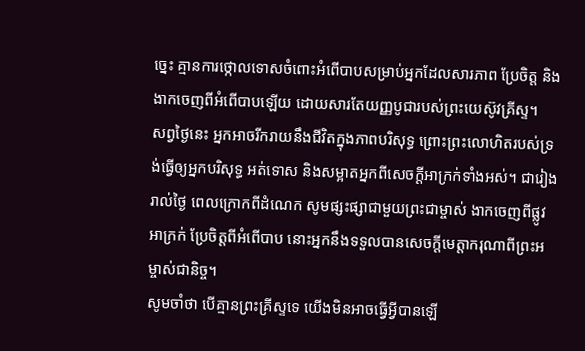ច្នេះ គ្មានការថ្កោលទោសចំពោះអំពើបាបសម្រាប់អ្នកដែលសារភាព ប្រែចិត្ត និងងាកចេញពីអំពើបាបឡើយ ដោយសារតែយញ្ញបូជារបស់ព្រះយេស៊ូវគ្រីស្ទ។
សព្វថ្ងៃនេះ អ្នកអាចរីករាយនឹងជីវិតក្នុងភាពបរិសុទ្ធ ព្រោះព្រះលោហិតរបស់ទ្រង់ធ្វើឲ្យអ្នកបរិសុទ្ធ អត់ទោស និងសម្អាតអ្នកពីសេចក្ដីអាក្រក់ទាំងអស់។ ជារៀងរាល់ថ្ងៃ ពេលក្រោកពីដំណេក សូមផ្សះផ្សាជាមួយព្រះជាម្ចាស់ ងាកចេញពីផ្លូវអាក្រក់ ប្រែចិត្តពីអំពើបាប នោះអ្នកនឹងទទួលបានសេចក្ដីមេត្តាករុណាពីព្រះអម្ចាស់ជានិច្ច។
សូមចាំថា បើគ្មានព្រះគ្រីស្ទទេ យើងមិនអាចធ្វើអ្វីបានឡើ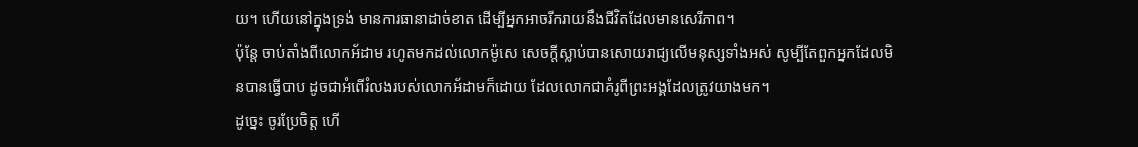យ។ ហើយនៅក្នុងទ្រង់ មានការធានាដាច់ខាត ដើម្បីអ្នកអាចរីករាយនឹងជីវិតដែលមានសេរីភាព។
ប៉ុន្តែ ចាប់តាំងពីលោកអ័ដាម រហូតមកដល់លោកម៉ូសេ សេចក្តីស្លាប់បានសោយរាជ្យលើមនុស្សទាំងអស់ សូម្បីតែពួកអ្នកដែលមិនបានធ្វើបាប ដូចជាអំពើរំលងរបស់លោកអ័ដាមក៏ដោយ ដែលលោកជាគំរូពីព្រះអង្គដែលត្រូវយាងមក។
ដូច្នេះ ចូរប្រែចិត្ត ហើ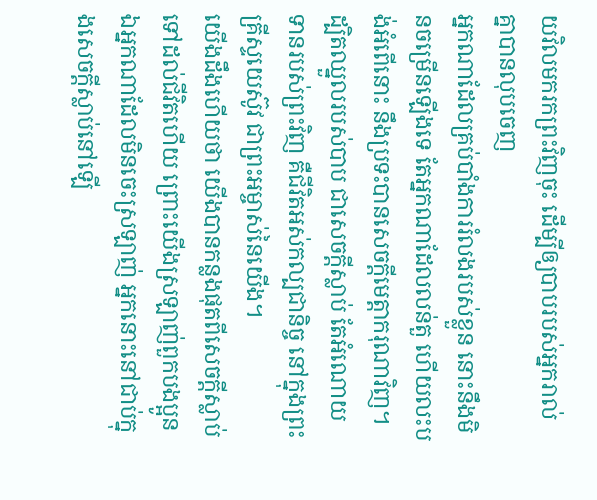យវិលមករកព្រះវិញចុះ ដើម្បីឲ្យបាបរបស់អ្នករាល់គ្នាបានលុបចេញ
អ្នកណាដែលគ្រប់បាំងការរំលងរបស់ខ្លួន នោះនឹងមិនចម្រើនឡើងទេ តែអ្នកណាដែលលន់តួ ហើយលះបង់អំពើនោះ នឹងប្រទះបានសេចក្ដីមេត្តាករុណាវិញ។
ដ្បិតឈ្នួលរបស់បាប ជាសេចក្តីស្លាប់ តែអំណោយទានរបស់ព្រះវិញ គឺជីវិតអស់កល្បជានិច្ច នៅក្នុងព្រះគ្រីស្ទយេស៊ូវ ជាព្រះអម្ចាស់នៃយើង។
យើងដឹងហើយថា យើងបានកន្លងផុតពីសេចក្ដីស្លាប់ ទៅដល់ជីវិតហើយ ព្រោះយើងស្រឡាញ់ពួកបងប្អូន ឯអ្នកណាដែលមិនចេះស្រឡាញ់ អ្នកនោះនៅជាប់ក្នុងសេចក្ដីស្លាប់នៅឡើ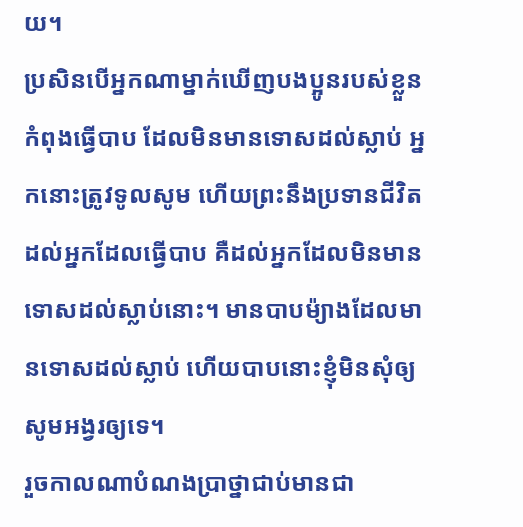យ។
ប្រសិនបើអ្នកណាម្នាក់ឃើញបងប្អូនរបស់ខ្លួនកំពុងធ្វើបាប ដែលមិនមានទោសដល់ស្លាប់ អ្នកនោះត្រូវទូលសូម ហើយព្រះនឹងប្រទានជីវិតដល់អ្នកដែលធ្វើបាប គឺដល់អ្នកដែលមិនមានទោសដល់ស្លាប់នោះ។ មានបាបម៉្យាងដែលមានទោសដល់ស្លាប់ ហើយបាបនោះខ្ញុំមិនសុំឲ្យសូមអង្វរឲ្យទេ។
រួចកាលណាបំណងប្រាថ្នាជាប់មានជា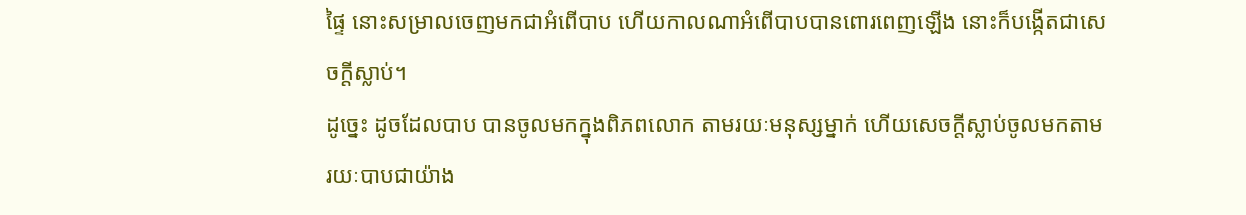ផ្ទៃ នោះសម្រាលចេញមកជាអំពើបាប ហើយកាលណាអំពើបាបបានពោរពេញឡើង នោះក៏បង្កើតជាសេចក្តីស្លាប់។
ដូច្នេះ ដូចដែលបាប បានចូលមកក្នុងពិភពលោក តាមរយៈមនុស្សម្នាក់ ហើយសេចក្តីស្លាប់ចូលមកតាមរយៈបាបជាយ៉ាង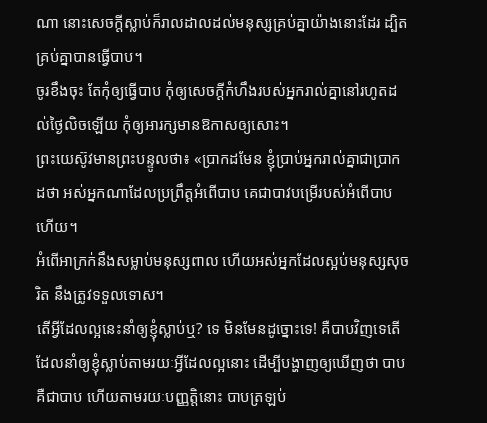ណា នោះសេចក្តីស្លាប់ក៏រាលដាលដល់មនុស្សគ្រប់គ្នាយ៉ាងនោះដែរ ដ្បិតគ្រប់គ្នាបានធ្វើបាប។
ចូរខឹងចុះ តែកុំឲ្យធ្វើបាប កុំឲ្យសេចក្តីកំហឹងរបស់អ្នករាល់គ្នានៅរហូតដល់ថ្ងៃលិចឡើយ កុំឲ្យអារក្សមានឱកាសឲ្យសោះ។
ព្រះយេស៊ូវមានព្រះបន្ទូលថា៖ «ប្រាកដមែន ខ្ញុំប្រាប់អ្នករាល់គ្នាជាប្រាកដថា អស់អ្នកណាដែលប្រព្រឹត្តអំពើបាប គេជាបាវបម្រើរបស់អំពើបាបហើយ។
អំពើអាក្រក់នឹងសម្លាប់មនុស្សពាល ហើយអស់អ្នកដែលស្អប់មនុស្សសុចរិត នឹងត្រូវទទួលទោស។
តើអ្វីដែលល្អនេះនាំឲ្យខ្ញុំស្លាប់ឬ? ទេ មិនមែនដូច្នោះទេ! គឺបាបវិញទេតើ ដែលនាំឲ្យខ្ញុំស្លាប់តាមរយៈអ្វីដែលល្អនោះ ដើម្បីបង្ហាញឲ្យឃើញថា បាបគឺជាបាប ហើយតាមរយៈបញ្ញត្តិនោះ បាបត្រឡប់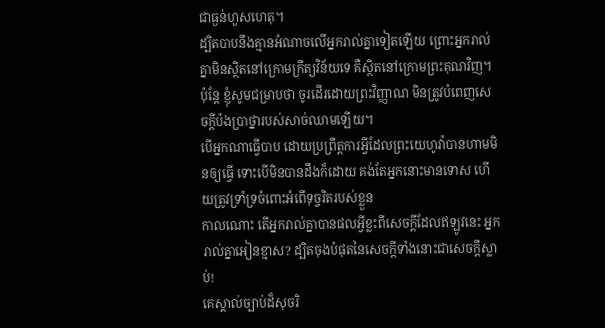ជាធ្ងន់ហួសហេតុ។
ដ្បិតបាបនឹងគ្មានអំណាចលើអ្នករាល់គ្នាទៀតឡើយ ព្រោះអ្នករាល់គ្នាមិនស្ថិតនៅក្រោមក្រឹត្យវិន័យទេ គឺស្ថិតនៅក្រោមព្រះគុណវិញ។
ប៉ុន្ដែ ខ្ញុំសូមជម្រាបថា ចូរដើរដោយព្រះវិញ្ញាណ មិនត្រូវបំពេញសេចក្ដីប៉ងប្រាថ្នារបស់សាច់ឈាមឡើយ។
បើអ្នកណាធ្វើបាប ដោយប្រព្រឹត្តការអ្វីដែលព្រះយេហូវ៉ាបានហាមមិនឲ្យធ្វើ ទោះបើមិនបានដឹងក៏ដោយ គង់តែអ្នកនោះមានទោស ហើយត្រូវទ្រាំទ្រចំពោះអំពើទុច្ចរិតរបស់ខ្លួន
កាលណោះ តើអ្នករាល់គ្នាបានផលអ្វីខ្លះពីសេចក្ដីដែលឥឡូវនេះ អ្នករាល់គ្នាអៀនខ្មាស? ដ្បិតចុងបំផុតនៃសេចក្ដីទាំងនោះជាសេចក្តីស្លាប់!
គេស្គាល់ច្បាប់ដ៏សុចរិ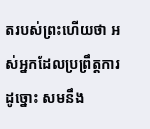តរបស់ព្រះហើយថា អស់អ្នកដែលប្រព្រឹត្តការដូច្នោះ សមនឹង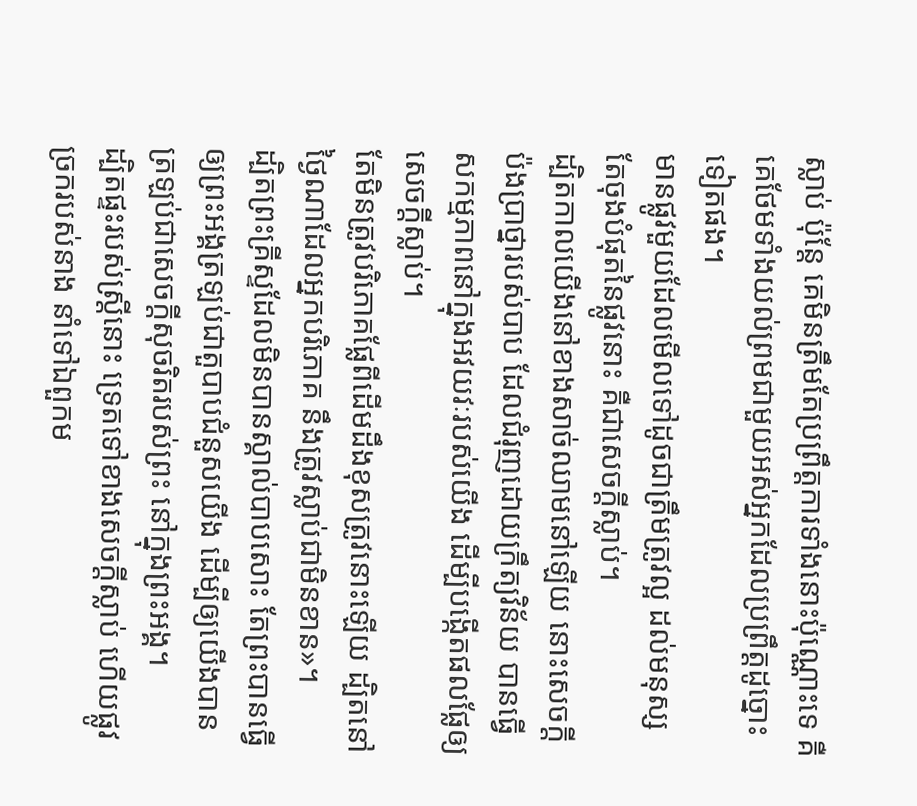ស្លាប់ ប៉ុន្តែ គេមិនត្រឹមតែប្រព្រឹត្តការទាំងនោះប៉ុណ្ណោះទេ គឺគេថែមទាំងយល់ព្រមជាមួយអស់អ្នកដែលប្រព្រឹត្តដូច្នោះទៀតផង។
មានផ្លូវមួយដែលមើលទៅដូចជាត្រឹមត្រូវល្អ ដល់មនុស្ស តែចុងបំផុតនៃផ្លូវនោះ គឺជាសេចក្ដីស្លាប់។
ដ្បិតកាលយើងនៅខាងសាច់ឈាមនៅឡើយ នោះសេចក្ដីប៉ងប្រាថ្នារបស់បាប ដែលជំរុញដោយក្រឹត្យវិន័យ បានធ្វើសកម្មភាពនៅក្នុងអវយវៈរបស់យើង ដើម្បីបង្កើតផលផ្លែឲ្យសេចក្តីស្លាប់។
តែមិនត្រូវបរិភោគផ្លែពីដើមដឹងខុសត្រូវនោះឡើយ ដ្បិតនៅថ្ងៃណាដែលអ្នកបរិភោគ នឹងត្រូវស្លាប់ជាមិនខាន»។
ដ្បិតព្រះគ្រីស្ទដែលមិនបានស្គាល់បាបសោះ តែព្រះបានធ្វើឲ្យព្រះអង្គត្រឡប់ជាតួបាបជំនួសយើង ដើម្បីឲ្យយើងបានត្រឡប់ជាសេចក្តីសុចរិតរបស់ព្រះ នៅក្នុងព្រះអង្គ។
ដ្បិតផ្ទះរបស់ស្ត្រីនោះ ទ្រេតទៅខាងសេចក្ដីស្លាប់ ហើយផ្លូវច្រករបស់នាង នាំទៅឯពួកម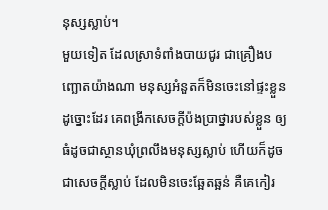នុស្សស្លាប់។
មួយទៀត ដែលស្រាទំពាំងបាយជូរ ជាគ្រឿងបញ្ឆោតយ៉ាងណា មនុស្សអំនួតក៏មិនចេះនៅផ្ទះខ្លួនដូច្នោះដែរ គេពង្រីកសេចក្ដីប៉ងប្រាថ្នារបស់ខ្លួន ឲ្យធំដូចជាស្ថានឃុំព្រលឹងមនុស្សស្លាប់ ហើយក៏ដូចជាសេចក្ដីស្លាប់ ដែលមិនចេះឆ្អែតឆ្អន់ គឺគេកៀរ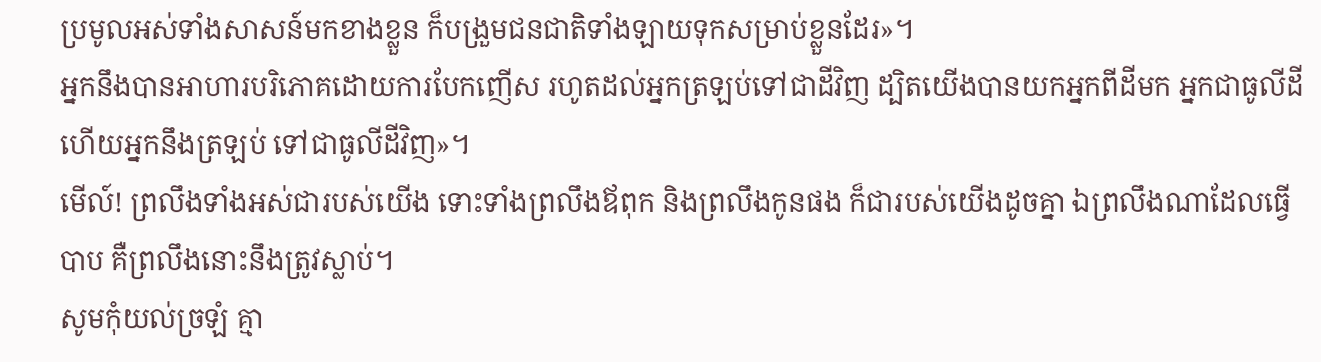ប្រមូលអស់ទាំងសាសន៍មកខាងខ្លួន ក៏បង្រួមជនជាតិទាំងឡាយទុកសម្រាប់ខ្លួនដែរ»។
អ្នកនឹងបានអាហារបរិភោគដោយការបែកញើស រហូតដល់អ្នកត្រឡប់ទៅជាដីវិញ ដ្បិតយើងបានយកអ្នកពីដីមក អ្នកជាធូលីដី ហើយអ្នកនឹងត្រឡប់ ទៅជាធូលីដីវិញ»។
មើល៍! ព្រលឹងទាំងអស់ជារបស់យើង ទោះទាំងព្រលឹងឪពុក និងព្រលឹងកូនផង ក៏ជារបស់យើងដូចគ្នា ឯព្រលឹងណាដែលធ្វើបាប គឺព្រលឹងនោះនឹងត្រូវស្លាប់។
សូមកុំយល់ច្រឡំ គ្មា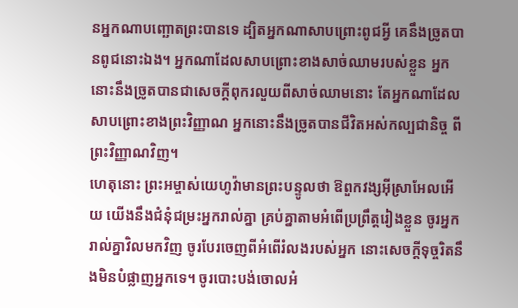នអ្នកណាបញ្ឆោតព្រះបានទេ ដ្បិតអ្នកណាសាបព្រោះពូជអ្វី គេនឹងច្រូតបានពូជនោះឯង។ អ្នកណាដែលសាបព្រោះខាងសាច់ឈាមរបស់ខ្លួន អ្នកនោះនឹងច្រូតបានជាសេចក្ដីពុករលួយពីសាច់ឈាមនោះ តែអ្នកណាដែលសាបព្រោះខាងព្រះវិញ្ញាណ អ្នកនោះនឹងច្រូតបានជីវិតអស់កល្បជានិច្ច ពីព្រះវិញ្ញាណវិញ។
ហេតុនោះ ព្រះអម្ចាស់យេហូវ៉ាមានព្រះបន្ទូលថា ឱពួកវង្សអ៊ីស្រាអែលអើយ យើងនឹងជំនុំជម្រះអ្នករាល់គ្នា គ្រប់គ្នាតាមអំពើប្រព្រឹត្តរៀងខ្លួន ចូរអ្នករាល់គ្នាវិលមកវិញ ចូរបែរចេញពីអំពើរំលងរបស់អ្នក នោះសេចក្ដីទុច្ចរិតនឹងមិនបំផ្លាញអ្នកទេ។ ចូរបោះបង់ចោលអំ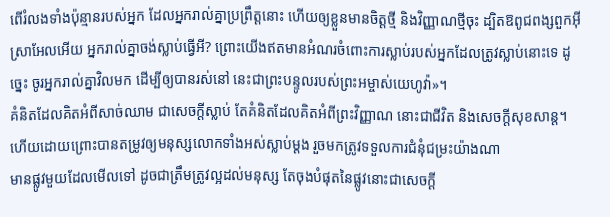ពើរំលងទាំងប៉ុន្មានរបស់អ្នក ដែលអ្នករាល់គ្នាប្រព្រឹត្តនោះ ហើយឲ្យខ្លួនមានចិត្តថ្មី និងវិញ្ញាណថ្មីចុះ ដ្បិតឱពូជពង្សពួកអ៊ីស្រាអែលអើយ អ្នករាល់គ្នាចង់ស្លាប់ធ្វើអី? ព្រោះយើងឥតមានអំណរចំពោះការស្លាប់របស់អ្នកដែលត្រូវស្លាប់នោះទេ ដូច្នេះ ចូរអ្នករាល់គ្នាវិលមក ដើម្បីឲ្យបានរស់នៅ នេះជាព្រះបន្ទូលរបស់ព្រះអម្ចាស់យេហូវ៉ា»។
គំនិតដែលគិតអំពីសាច់ឈាម ជាសេចក្តីស្លាប់ តែគំនិតដែលគិតអំពីព្រះវិញ្ញាណ នោះជាជីវិត និងសេចក្តីសុខសាន្ត។
ហើយដោយព្រោះបានតម្រូវឲ្យមនុស្សលោកទាំងអស់ស្លាប់ម្ដង រួចមកត្រូវទទួលការជំនុំជម្រះយ៉ាងណា
មានផ្លូវមួយដែលមើលទៅ ដូចជាត្រឹមត្រូវល្អដល់មនុស្ស តែចុងបំផុតនៃផ្លូវនោះជាសេចក្ដី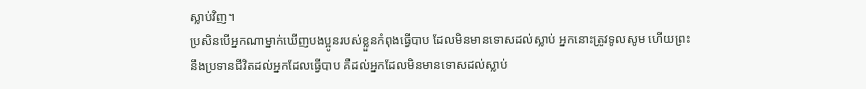ស្លាប់វិញ។
ប្រសិនបើអ្នកណាម្នាក់ឃើញបងប្អូនរបស់ខ្លួនកំពុងធ្វើបាប ដែលមិនមានទោសដល់ស្លាប់ អ្នកនោះត្រូវទូលសូម ហើយព្រះនឹងប្រទានជីវិតដល់អ្នកដែលធ្វើបាប គឺដល់អ្នកដែលមិនមានទោសដល់ស្លាប់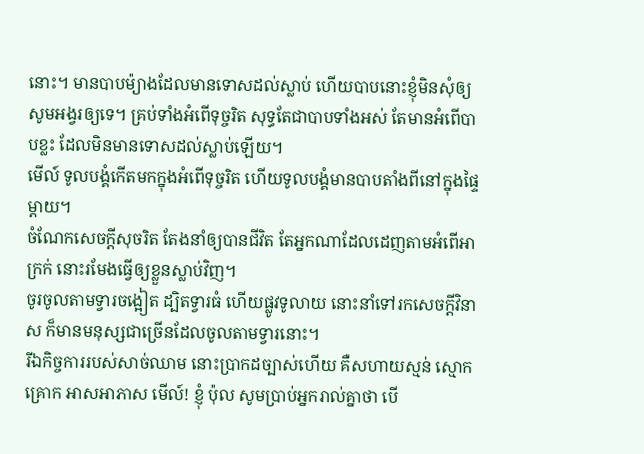នោះ។ មានបាបម៉្យាងដែលមានទោសដល់ស្លាប់ ហើយបាបនោះខ្ញុំមិនសុំឲ្យសូមអង្វរឲ្យទេ។ គ្រប់ទាំងអំពើទុច្ចរិត សុទ្ធតែជាបាបទាំងអស់ តែមានអំពើបាបខ្លះ ដែលមិនមានទោសដល់ស្លាប់ឡើយ។
មើល៍ ទូលបង្គំកើតមកក្នុងអំពើទុច្ចរិត ហើយទូលបង្គំមានបាបតាំងពីនៅក្នុងផ្ទៃម្ដាយ។
ចំណែកសេចក្ដីសុចរិត តែងនាំឲ្យបានជីវិត តែអ្នកណាដែលដេញតាមអំពើអាក្រក់ នោះរមែងធ្វើឲ្យខ្លួនស្លាប់វិញ។
ចូរចូលតាមទ្វារចង្អៀត ដ្បិតទ្វារធំ ហើយផ្លូវទូលាយ នោះនាំទៅរកសេចក្តីវិនាស ក៏មានមនុស្សជាច្រើនដែលចូលតាមទ្វារនោះ។
រីឯកិច្ចការរបស់សាច់ឈាម នោះប្រាកដច្បាស់ហើយ គឺសហាយស្មន់ ស្មោកគ្រោក អាសអាភាស មើល៍! ខ្ញុំ ប៉ុល សូមប្រាប់អ្នករាល់គ្នាថា បើ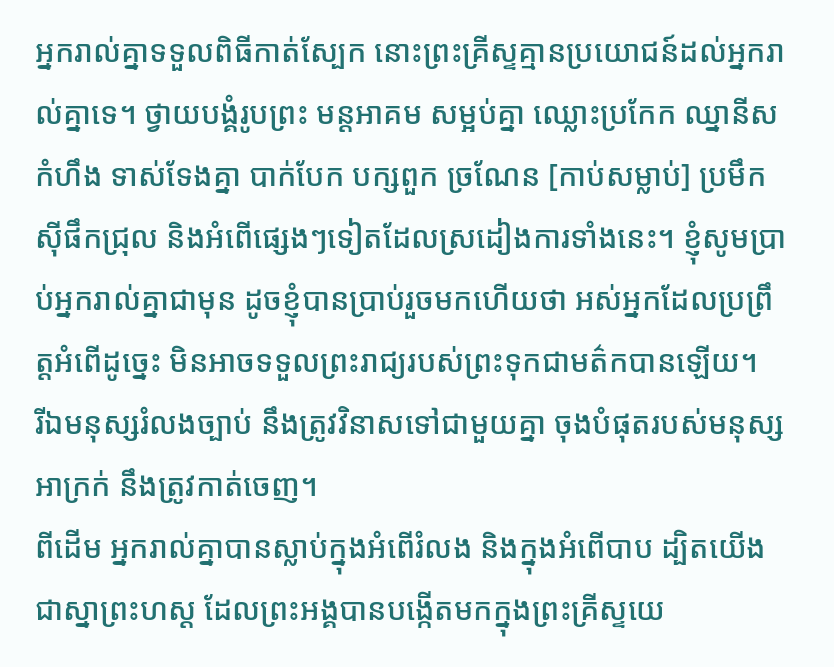អ្នករាល់គ្នាទទួលពិធីកាត់ស្បែក នោះព្រះគ្រីស្ទគ្មានប្រយោជន៍ដល់អ្នករាល់គ្នាទេ។ ថ្វាយបង្គំរូបព្រះ មន្តអាគម សម្អប់គ្នា ឈ្លោះប្រកែក ឈ្នានីស កំហឹង ទាស់ទែងគ្នា បាក់បែក បក្សពួក ច្រណែន [កាប់សម្លាប់] ប្រមឹក ស៊ីផឹកជ្រុល និងអំពើផ្សេងៗទៀតដែលស្រដៀងការទាំងនេះ។ ខ្ញុំសូមប្រាប់អ្នករាល់គ្នាជាមុន ដូចខ្ញុំបានប្រាប់រួចមកហើយថា អស់អ្នកដែលប្រព្រឹត្តអំពើដូច្នេះ មិនអាចទទួលព្រះរាជ្យរបស់ព្រះទុកជាមត៌កបានឡើយ។
រីឯមនុស្សរំលងច្បាប់ នឹងត្រូវវិនាសទៅជាមួយគ្នា ចុងបំផុតរបស់មនុស្សអាក្រក់ នឹងត្រូវកាត់ចេញ។
ពីដើម អ្នករាល់គ្នាបានស្លាប់ក្នុងអំពើរំលង និងក្នុងអំពើបាប ដ្បិតយើងជាស្នាព្រះហស្ត ដែលព្រះអង្គបានបង្កើតមកក្នុងព្រះគ្រីស្ទយេ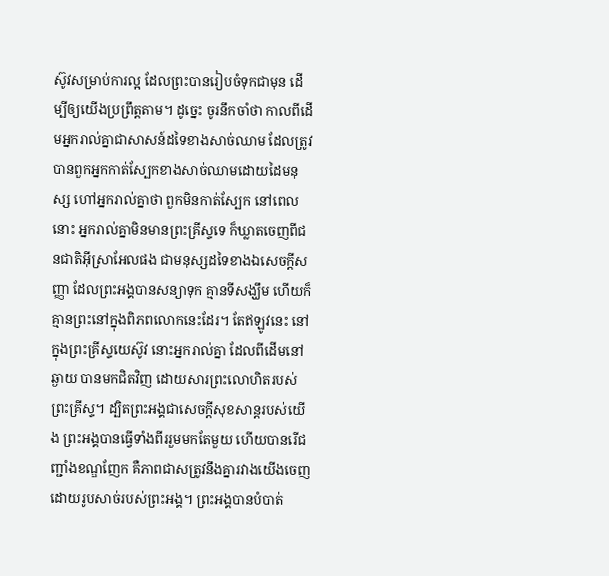ស៊ូវសម្រាប់ការល្អ ដែលព្រះបានរៀបចំទុកជាមុន ដើម្បីឲ្យយើងប្រព្រឹត្តតាម។ ដូច្នេះ ចូរនឹកចាំថា កាលពីដើមអ្នករាល់គ្នាជាសាសន៍ដទៃខាងសាច់ឈាម ដែលត្រូវបានពួកអ្នកកាត់ស្បែកខាងសាច់ឈាមដោយដៃមនុស្ស ហៅអ្នករាល់គ្នាថា ពួកមិនកាត់ស្បែក នៅពេលនោះ អ្នករាល់គ្នាមិនមានព្រះគ្រីស្ទទេ ក៏ឃ្លាតចេញពីជនជាតិអ៊ីស្រាអែលផង ជាមនុស្សដទៃខាងឯសេចក្តីសញ្ញា ដែលព្រះអង្គបានសន្យាទុក គ្មានទីសង្ឃឹម ហើយក៏គ្មានព្រះនៅក្នុងពិភពលោកនេះដែរ។ តែឥឡូវនេះ នៅក្នុងព្រះគ្រីស្ទយេស៊ូវ នោះអ្នករាល់គ្នា ដែលពីដើមនៅឆ្ងាយ បានមកជិតវិញ ដោយសារព្រះលោហិតរបស់ព្រះគ្រីស្ទ។ ដ្បិតព្រះអង្គជាសេចក្ដីសុខសាន្តរបស់យើង ព្រះអង្គបានធ្វើទាំងពីររួមមកតែមួយ ហើយបានរើជញ្ជាំងខណ្ឌញែក គឺភាពជាសត្រូវនឹងគ្នារវាងយើងចេញ ដោយរូបសាច់របស់ព្រះអង្គ។ ព្រះអង្គបានបំបាត់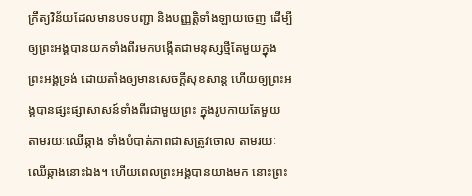ក្រឹត្យវិន័យដែលមានបទបញ្ជា និងបញ្ញត្តិទាំងឡាយចេញ ដើម្បីឲ្យព្រះអង្គបានយកទាំងពីរមកបង្កើតជាមនុស្សថ្មីតែមួយក្នុងព្រះអង្គទ្រង់ ដោយតាំងឲ្យមានសេចក្ដីសុខសាន្ត ហើយឲ្យព្រះអង្គបានផ្សះផ្សាសាសន៍ទាំងពីរជាមួយព្រះ ក្នុងរូបកាយតែមួយ តាមរយៈឈើឆ្កាង ទាំងបំបាត់ភាពជាសត្រូវចោល តាមរយៈឈើឆ្កាងនោះឯង។ ហើយពេលព្រះអង្គបានយាងមក នោះព្រះ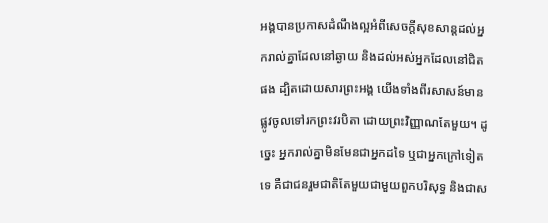អង្គបានប្រកាសដំណឹងល្អអំពីសេចក្តីសុខសាន្តដល់អ្នករាល់គ្នាដែលនៅឆ្ងាយ និងដល់អស់អ្នកដែលនៅជិតផង ដ្បិតដោយសារព្រះអង្គ យើងទាំងពីរសាសន៍មានផ្លូវចូលទៅរកព្រះវរបិតា ដោយព្រះវិញ្ញាណតែមួយ។ ដូច្នេះ អ្នករាល់គ្នាមិនមែនជាអ្នកដទៃ ឬជាអ្នកក្រៅទៀតទេ គឺជាជនរួមជាតិតែមួយជាមួយពួកបរិសុទ្ធ និងជាស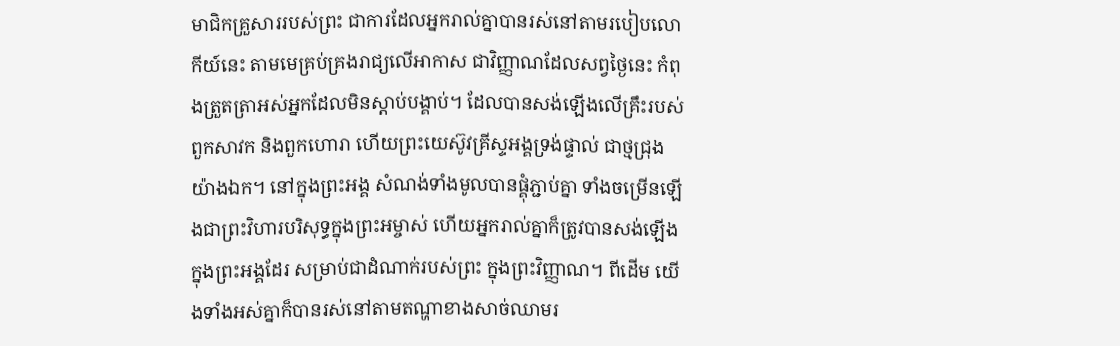មាជិកគ្រួសាររបស់ព្រះ ជាការដែលអ្នករាល់គ្នាបានរស់នៅតាមរបៀបលោកីយ៍នេះ តាមមេគ្រប់គ្រងរាជ្យលើអាកាស ជាវិញ្ញាណដែលសព្វថ្ងៃនេះ កំពុងត្រួតត្រាអស់អ្នកដែលមិនស្ដាប់បង្គាប់។ ដែលបានសង់ឡើងលើគ្រឹះរបស់ពួកសាវក និងពួកហោរា ហើយព្រះយេស៊ូវគ្រីស្ទអង្គទ្រង់ផ្ទាល់ ជាថ្មជ្រុងយ៉ាងឯក។ នៅក្នុងព្រះអង្គ សំណង់ទាំងមូលបានផ្គុំភ្ជាប់គ្នា ទាំងចម្រើនឡើងជាព្រះវិហារបរិសុទ្ធក្នុងព្រះអម្ចាស់ ហើយអ្នករាល់គ្នាក៏ត្រូវបានសង់ឡើងក្នុងព្រះអង្គដែរ សម្រាប់ជាដំណាក់របស់ព្រះ ក្នុងព្រះវិញ្ញាណ។ ពីដើម យើងទាំងអស់គ្នាក៏បានរស់នៅតាមតណ្ហាខាងសាច់ឈាមរ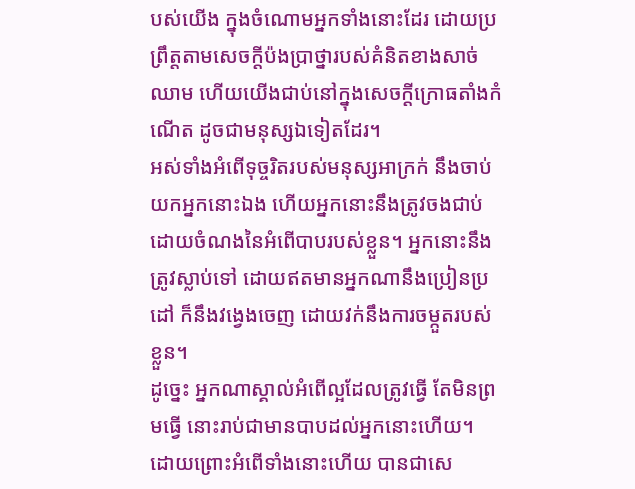បស់យើង ក្នុងចំណោមអ្នកទាំងនោះដែរ ដោយប្រព្រឹត្តតាមសេចក្តីប៉ងប្រាថ្នារបស់គំនិតខាងសាច់ឈាម ហើយយើងជាប់នៅក្នុងសេចក្ដីក្រោធតាំងកំណើត ដូចជាមនុស្សឯទៀតដែរ។
អស់ទាំងអំពើទុច្ចរិតរបស់មនុស្សអាក្រក់ នឹងចាប់យកអ្នកនោះឯង ហើយអ្នកនោះនឹងត្រូវចងជាប់ ដោយចំណងនៃអំពើបាបរបស់ខ្លួន។ អ្នកនោះនឹងត្រូវស្លាប់ទៅ ដោយឥតមានអ្នកណានឹងប្រៀនប្រដៅ ក៏នឹងវង្វេងចេញ ដោយវក់នឹងការចម្កួតរបស់ខ្លួន។
ដូច្នេះ អ្នកណាស្គាល់អំពើល្អដែលត្រូវធ្វើ តែមិនព្រមធ្វើ នោះរាប់ជាមានបាបដល់អ្នកនោះហើយ។
ដោយព្រោះអំពើទាំងនោះហើយ បានជាសេ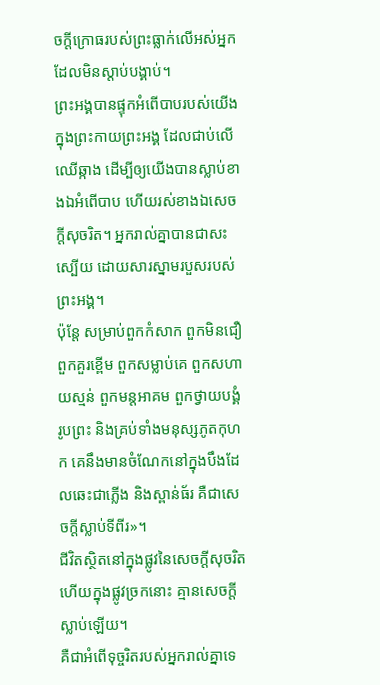ចក្តីក្រោធរបស់ព្រះធ្លាក់លើអស់អ្នកដែលមិនស្ដាប់បង្គាប់។
ព្រះអង្គបានផ្ទុកអំពើបាបរបស់យើង ក្នុងព្រះកាយព្រះអង្គ ដែលជាប់លើឈើឆ្កាង ដើម្បីឲ្យយើងបានស្លាប់ខាងឯអំពើបាប ហើយរស់ខាងឯសេចក្តីសុចរិត។ អ្នករាល់គ្នាបានជាសះស្បើយ ដោយសារស្នាមរបួសរបស់ព្រះអង្គ។
ប៉ុន្តែ សម្រាប់ពួកកំសាក ពួកមិនជឿ ពួកគួរខ្ពើម ពួកសម្លាប់គេ ពួកសហាយស្មន់ ពួកមន្តអាគម ពួកថ្វាយបង្គំរូបព្រះ និងគ្រប់ទាំងមនុស្សភូតកុហក គេនឹងមានចំណែកនៅក្នុងបឹងដែលឆេះជាភ្លើង និងស្ពាន់ធ័រ គឺជាសេចក្ដីស្លាប់ទីពីរ»។
ជីវិតស្ថិតនៅក្នុងផ្លូវនៃសេចក្ដីសុចរិត ហើយក្នុងផ្លូវច្រកនោះ គ្មានសេចក្ដីស្លាប់ឡើយ។
គឺជាអំពើទុច្ចរិតរបស់អ្នករាល់គ្នាទេ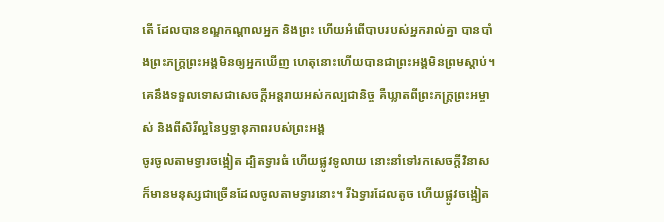តើ ដែលបានខណ្ឌកណ្ដាលអ្នក និងព្រះ ហើយអំពើបាបរបស់អ្នករាល់គ្នា បានបាំងព្រះភក្ត្រព្រះអង្គមិនឲ្យអ្នកឃើញ ហេតុនោះហើយបានជាព្រះអង្គមិនព្រមស្តាប់។
គេនឹងទទួលទោសជាសេចក្ដីអន្តរាយអស់កល្បជានិច្ច គឺឃ្លាតពីព្រះភក្ត្រព្រះអម្ចាស់ និងពីសិរីល្អនៃឫទ្ធានុភាពរបស់ព្រះអង្គ
ចូរចូលតាមទ្វារចង្អៀត ដ្បិតទ្វារធំ ហើយផ្លូវទូលាយ នោះនាំទៅរកសេចក្តីវិនាស ក៏មានមនុស្សជាច្រើនដែលចូលតាមទ្វារនោះ។ រីឯទ្វារដែលតូច ហើយផ្លូវចង្អៀត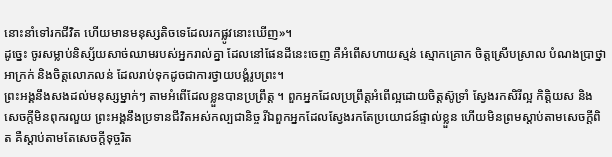នោះនាំទៅរកជីវិត ហើយមានមនុស្សតិចទេដែលរកផ្លូវនោះឃើញ»។
ដូច្នេះ ចូរសម្លាប់និស្ស័យសាច់ឈាមរបស់អ្នករាល់គ្នា ដែលនៅផែនដីនេះចេញ គឺអំពើសហាយស្មន់ ស្មោកគ្រោក ចិត្តស្រើបស្រាល បំណងប្រាថ្នាអាក្រក់ និងចិត្តលោភលន់ ដែលរាប់ទុកដូចជាការថ្វាយបង្គំរូបព្រះ។
ព្រះអង្គនឹងសងដល់មនុស្សម្នាក់ៗ តាមអំពើដែលខ្លួនបានប្រព្រឹត្ត ។ ពួកអ្នកដែលប្រព្រឹត្តអំពើល្អដោយចិត្តស៊ូទ្រាំ ស្វែងរកសិរីល្អ កិត្តិយស និងសេចក្តីមិនពុករលួយ ព្រះអង្គនឹងប្រទានជីវិតអស់កល្បជានិច្ច រីឯពួកអ្នកដែលស្វែងរកតែប្រយោជន៍ផ្ទាល់ខ្លួន ហើយមិនព្រមស្តាប់តាមសេចក្តីពិត គឺស្តាប់តាមតែសេចក្តីទុច្ចរិត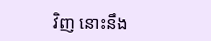វិញ នោះនឹង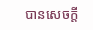បានសេចក្តី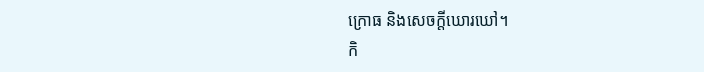ក្រោធ និងសេចក្តីឃោរឃៅ។
កិ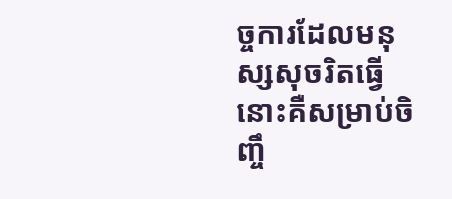ច្ចការដែលមនុស្សសុចរិតធ្វើ នោះគឺសម្រាប់ចិញ្ចឹ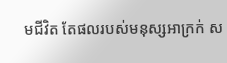មជីវិត តែផលរបស់មនុស្សអាក្រក់ ស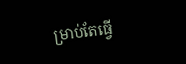ម្រាប់តែធ្វើ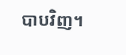បាបវិញ។